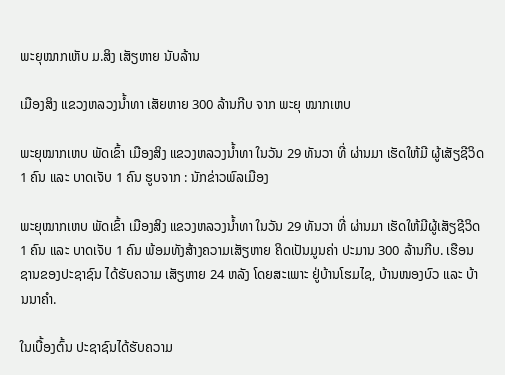ພະຍຸໝາກເຫັບ ມ.ສິງ ເສັຽຫາຍ ນັບລ້ານ

ເມືອງສິງ ແຂວງຫລວງນ້ຳທາ ເສັຍຫາຍ 300 ລ້ານກີບ ຈາກ ພະຍຸ ໝາກເຫບ

ພະຍຸໝາກເຫບ ພັດເຂົ້າ ເມືອງສິງ ແຂວງຫລວງນ້ຳທາ ໃນວັນ 29 ທັນວາ ທີ່ ຜ່ານມາ ເຮັດໃຫ້ມີ ຜູ້ເສັຽຊີວິດ 1 ຄົນ ແລະ ບາດເຈັບ 1 ຄົນ ຮູບຈາກ : ນັກຂ່າວພົລເມືອງ

ພະຍຸໝາກເຫບ ພັດເຂົ້າ ເມືອງສິງ ແຂວງຫລວງນ້ຳທາ ໃນວັນ 29 ທັນວາ ທີ່ ຜ່ານມາ ເຮັດໃຫ້ມີຜູ້ເສັຽຊີວິດ 1 ຄົນ ແລະ ບາດເຈັບ 1 ຄົນ ພ້ອມທັງສ້າງຄວາມເສັຽຫາຍ ຄິດເປັນມູນຄ່າ ປະມານ 300 ລ້ານກີບ. ເຮືອນຊານຂອງປະຊາຊົນ ໄດ້ຮັບຄວາມ ເສັຽຫາຍ 24 ຫລັງ ໂດຍສະເພາະ ຢູ່ບ້ານໂຮມໄຊ, ບ້ານໜອງບົວ ແລະ ບ້ານນາຄຳ.

ໃນເບື້ອງຕົ້ນ ປະຊາຊົນໄດ້ຮັບຄວາມ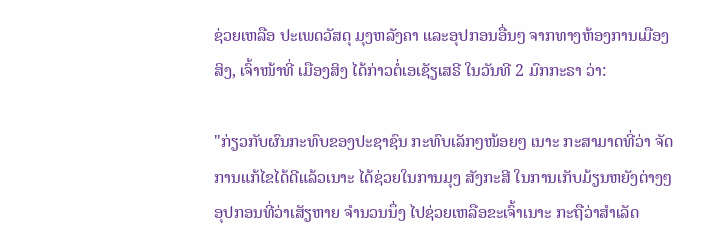ຊ່ວຍເຫລືອ ປະເພດວັສດຸ ມຸງຫລັງຄາ ແລະອຸປກອນອື່ນໆ ຈາກທາງຫ້ອງການເມືອງສິງ, ເຈົ້າໜ້າທີ່ ເມືອງສິງ ໄດ້ກ່າວຕໍ່ເອເຊັຽເສຣີ ໃນວັນທີ 2 ມົກກະຣາ ວ່າ:

"ກ່ຽວກັບຜົນກະທົບຂອງປະຊາຊົນ ກະທົບເລັກໆໜ້ອຍໆ ເນາະ ກະສາມາດທີ່ວ່າ ຈັດການແກ້ໄຂໄດ້ດີແລ້ວເນາະ ໄດ້ຊ່ວຍໃນການມຸງ ສັງກະສີ ໃນການເກັບມ້ຽນຫຍັງຕ່າງໆ ອຸປກອນທີ່ວ່າເສັຽຫາຍ ຈຳນວນນຶ່ງ ໄປຊ່ວຍເຫລືອຂະເຈົ້າເນາະ ກະຖືວ່າສຳເລັດ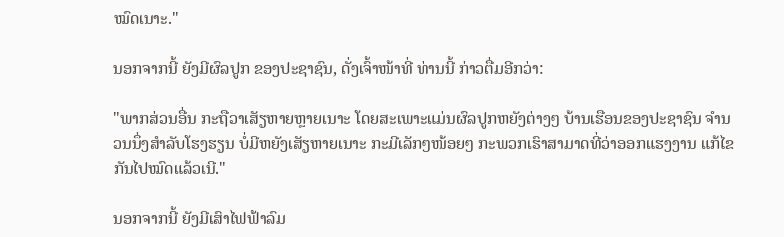ໝົດເນາະ."

ນອກຈາກນີ້ ຍັງມີຜົລປູກ ຂອງປະຊາຊົນ, ດັ່ງເຈົ້າໜ້າທີ່ ທ່ານນີ້ ກ່າວຕື່ມອີກວ່າ:

"ພາກສ່ວນອື່ນ ກະຖືວາເສັຽຫາຍຫຼາຍເນາະ ໂດຍສະເພາະແມ່ນຜົລປູກຫຍັງຕ່າງໆ ບ້ານເຮືອນຂອງປະຊາຊົນ ຈຳນວນນຶ່ງສຳລັບໂຮງຮຽນ ບໍ່ມີຫຍັງເສັຽຫາຍເນາະ ກະມີເລັກໆໜ້ອຍໆ ກະພວກເຮົາສາມາດທີ່ວ່າອອກແຮງງານ ແກ້ໄຂກັນໄປໝົດແລ້ວເນີ."

ນອກຈາກນີ້ ຍັງມີເສົາໄຟຟ້າລົມ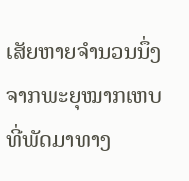ເສັຍຫາຍຈຳນວນນຶ່ງຈາກພະຍຸໝາກເຫບ ທີ່ພັດມາທາງ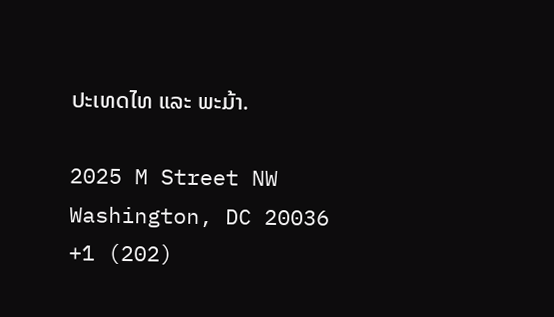ປະເທດໄທ ແລະ ພະມ້າ.

2025 M Street NW
Washington, DC 20036
+1 (202)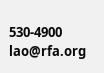530-4900
lao@rfa.org